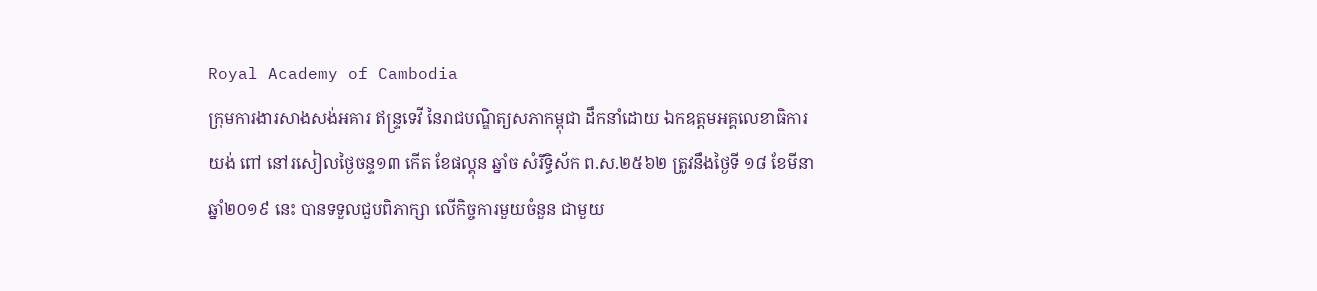Royal Academy of Cambodia
ក្រុមការងារសាងសង់អគារ ឥន្ទ្រទេវី នៃរាជបណ្ឌិត្យសភាកម្ពុជា ដឹកនាំដោយ ឯកឧត្តមអគ្គលេខាធិការ យង់ ពៅ នៅរសៀលថ្ងៃចន្ទ១៣ កើត ខែផល្គុន ឆ្នាំច សំរឹទ្ធិស័ក ព.ស.២៥៦២ ត្រូវនឹងថ្ងៃទី ១៨ ខែមីនា ឆ្នាំ២០១៩ នេះ បានទទួលជួបពិភាក្សា លើកិច្ចការមួយចំនួន ជាមួយ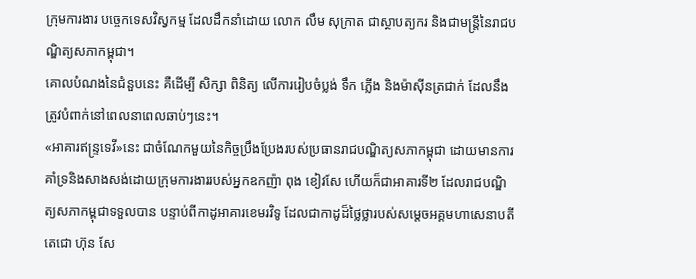ក្រុមការងារ បច្ចេកទេសវិស្វកម្ម ដែលដឹកនាំដោយ លោក លឹម សុក្រាត ជាស្ថាបត្យករ និងជាមន្ត្រីនៃរាជបណ្ឌិត្យសភាកម្ពុជា។
គោលបំណងនៃជំនួបនេះ គឺដើម្បី សិក្សា ពិនិត្យ លើការរៀបចំប្លង់ ទឹក ភ្លើង និងម៉ាស៊ីនត្រជាក់ ដែលនឹងត្រូវបំពាក់នៅពេលនាពេលឆាប់ៗនេះ។
«អាគារឥន្ទ្រទេវី»នេះ ជាចំណែកមួយនៃកិច្ចប្រឹងប្រែងរបស់ប្រធានរាជបណ្ឌិត្យសភាកម្ពុជា ដោយមានការគាំទ្រនិងសាងសង់ដោយក្រុមការងាររបស់អ្នកឧកញ៉ា ពុង ខៀវសែ ហើយក៏ជាអាគារទី២ ដែលរាជបណ្ឌិត្យសភាកម្ពុជាទទួលបាន បន្ទាប់ពីកាដូអាគារខេមរវិទូ ដែលជាកាដូដ៏ថ្លៃថ្លារបស់សម្តេចអគ្គមហាសេនាបតីតេជោ ហ៊ុន សែ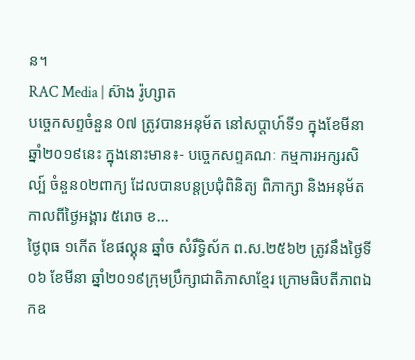ន។
RAC Media | ស៊ាង រ៉ូហ្សាត
បច្ចេកសព្ទចំនួន 0៧ ត្រូវបានអនុម័ត នៅសប្តាហ៍ទី១ ក្នុងខែមីនា ឆ្នាំ២០១៩នេះ ក្នុងនោះមាន៖- បច្ចេកសព្ទគណៈ កម្មការអក្សរសិល្ប៍ ចំនួន០២ពាក្យ ដែលបានបន្តប្រជុំពិនិត្យ ពិភាក្សា និងអនុម័ត កាលពីថ្ងៃអង្គារ ៥រោច ខ...
ថ្ងៃពុធ ១កេីត ខែផល្គុន ឆ្នាំច សំរឹទ្ធិស័ក ព.ស.២៥៦២ ត្រូវនឹងថ្ងៃទី០៦ ខែមីនា ឆ្នាំ២០១៩ក្រុមប្រឹក្សាជាតិភាសាខ្មែរ ក្រោមធិបតីភាពឯកឧ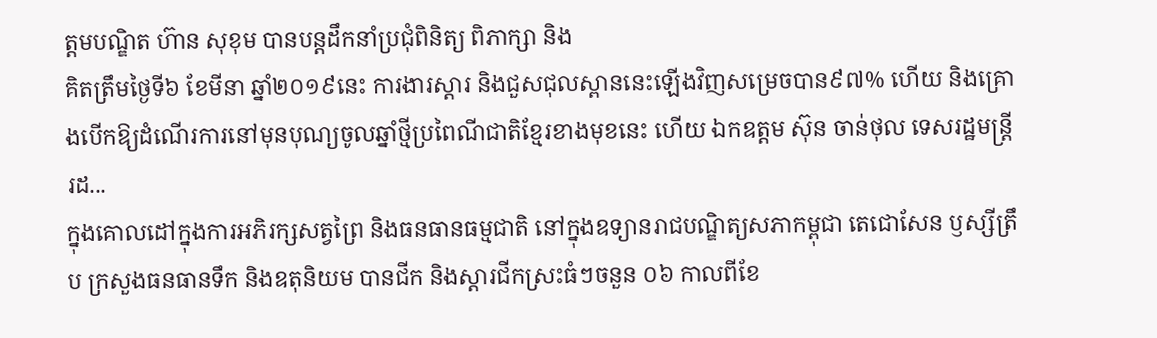ត្តមបណ្ឌិត ហ៊ាន សុខុម បានបន្តដឹកនាំប្រជុំពិនិត្យ ពិភាក្សា និង
គិតត្រឹមថ្ងៃទី៦ ខែមីនា ឆ្នាំ២០១៩នេះ ការងារស្តារ និងជួសជុលស្ពាននេះឡើងវិញសម្រេចបាន៩៧% ហើយ និងគ្រោងបើកឱ្យដំណើរការនៅមុនបុណ្យចូលឆ្នាំថ្មីប្រពៃណីជាតិខ្មែរខាងមុខនេះ ហើយ ឯកឧត្តម ស៊ុន ចាន់ថុល ទេសរដ្ឋមន្រ្តី រដ...
ក្នុងគោលដៅក្នុងការអភិរក្សសត្វព្រៃ និងធនធានធម្មជាតិ នៅក្នុងឧទ្យានរាជបណ្ឌិត្យសភាកម្ពុជា តេជោសែន ឫស្សីត្រឹប ក្រសួងធនធានទឹក និងឧតុនិយម បានជីក និងស្តារជីកស្រះធំៗចនួន ០៦ កាលពីខែ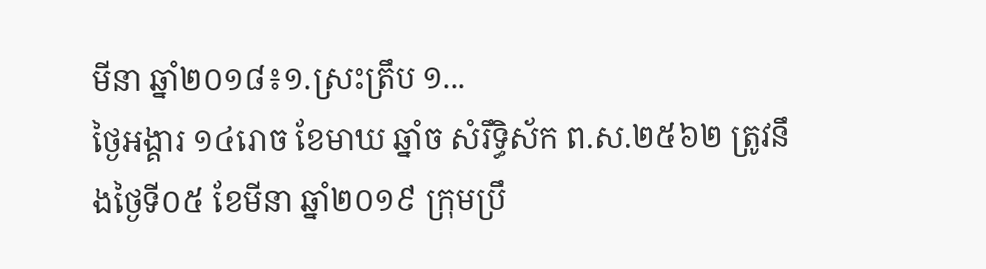មីនា ឆ្នាំ២០១៨៖១.ស្រះត្រឹប ១...
ថ្ងៃអង្គារ ១៤រោច ខែមាឃ ឆ្នាំច សំរឹទ្ធិស័ក ព.ស.២៥៦២ ត្រូវនឹងថ្ងៃទី០៥ ខែមីនា ឆ្នាំ២០១៩ ក្រុមប្រឹ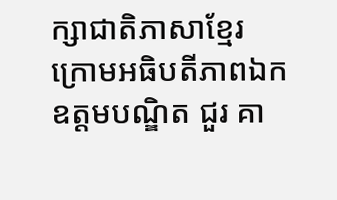ក្សាជាតិភាសាខ្មែរ ក្រោមអធិបតីភាពឯកឧត្តមបណ្ឌិត ជួរ គា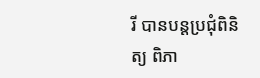រី បានបន្តប្រជុំពិនិត្យ ពិភា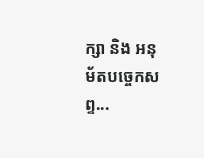ក្សា និង អនុម័តបច្ចេកសព្ទ...